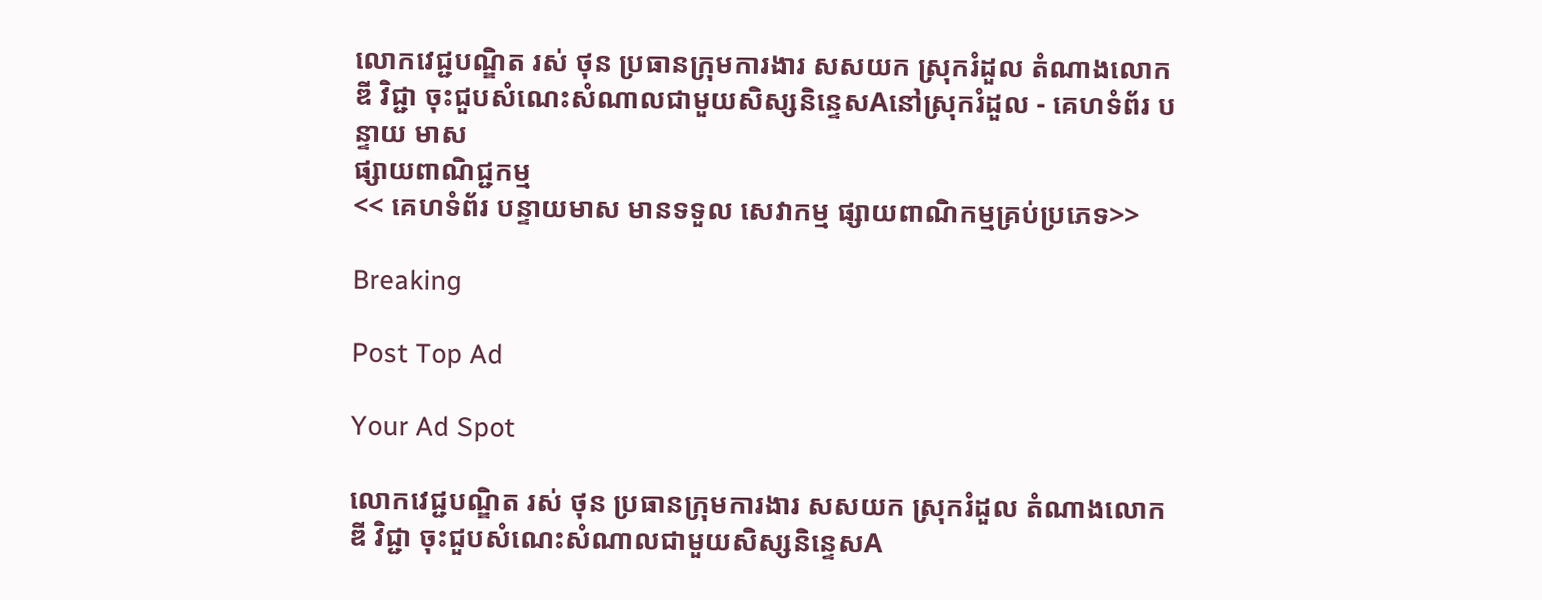លោកវេជ្ជបណ្ឌិត រស់ ថុន ប្រធានក្រុមការងារ សសយក ស្រុករំដួល តំណាងលោក ឌី វិជ្ជា ចុះជួបសំណេះសំណាលជាមួយសិស្សនិន្ទេសAនៅស្រុករំដួល - គេហទំព័រ បន្ទាយ មាស
ផ្សាយពាណិជ្ជកម្ម
<< គេហទំព័រ បន្ទាយមាស មានទទួល សេវាកម្ម ផ្សាយពាណិកម្មគ្រប់ប្រភេទ>>

Breaking

Post Top Ad

Your Ad Spot

លោកវេជ្ជបណ្ឌិត រស់ ថុន ប្រធានក្រុមការងារ សសយក ស្រុករំដួល តំណាងលោក ឌី វិជ្ជា ចុះជួបសំណេះសំណាលជាមួយសិស្សនិន្ទេសA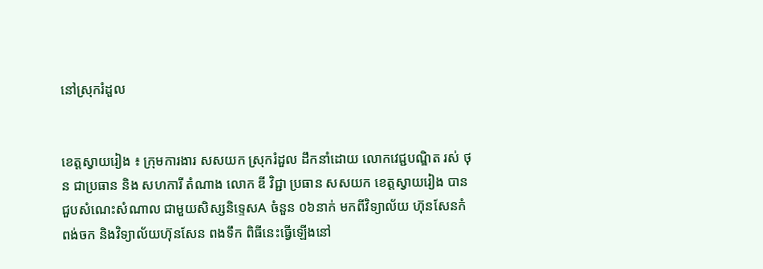នៅស្រុករំដួល


ខេត្តស្វាយរៀង ៖ ក្រុមការងារ សសយក ស្រុករំដួល ដឹកនាំដោយ លោកវេជ្ជបណ្ឌិត រស់ ថុន ជាប្រធាន និង សហការី តំណាង លោក ឌី វិជ្ជា ប្រធាន សសយក ខេត្តស្វាយរៀង បានជួបសំណេះសំណាល ជាមួយសិស្សនិទ្ទេសA ចំនួន ០៦នាក់ មកពីវិទ្យាល័យ ហ៊ុនសែនកំពង់ចក និងវិទ្យាល័យហ៊ុនសែន ពងទឹក ពិធីនេះធ្វើឡើងនៅ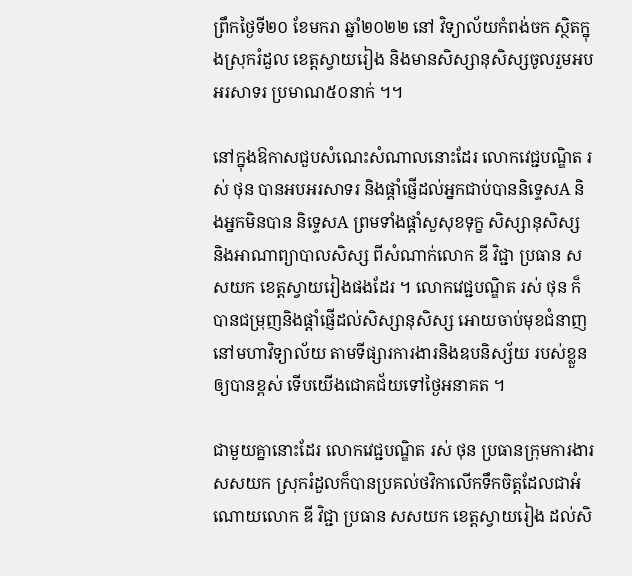ព្រឹកថ្ងៃទី២០ ខែមករា ឆ្នាំ២០២២ នៅ វិទ្យាល័យកំពង់ចក ស្ថិតក្នុងស្រុករំដួល ខេត្តស្វាយរៀង និងមានសិស្សានុសិស្សចូលរួមអបអរសាទរ ប្រមាណ៥០នាក់ ។។

នៅក្នុងឱកាសជួបសំណេះសំណាលនោះដែរ លោកវេជ្ជបណ្ឌិត រស់ ថុន បានអបអរសាទរ និងផ្តាំផ្ញើដល់អ្នកជាប់បាននិទ្ទេសA និងអ្នកមិនបាន និទ្ទេសA ព្រមទាំងផ្តាំសួសុខទុក្ខ សិស្សានុសិស្ស និងអាណាព្យាបាលសិស្ស ពីសំណាក់លោក ឌី វិជ្ជា ប្រធាន សសយក ខេត្តស្វាយរៀងផងដែរ ។ លោកវេជ្ជបណ្ឌិត រស់ ថុន ក៏បានជម្រុញនិងផ្តាំផ្ញើដល់សិស្សានុសិស្ស អោយចាប់មុខជំនាញនៅមហាវិទ្យាល័យ តាមទីផ្សារការងារនិងឧបនិស្ស័យ របស់ខ្លួនឲ្យបានខ្ពស់ ទើបយើងជោគជ័យទៅថ្ងៃអនាគត ។

ជាមួយគ្នានោះដែរ លោកវេជ្ជបណ្ឌិត រស់ ថុន ប្រធានក្រុមការងារ សសយក ស្រុករំដួលក៏បានប្រគល់ថវិកាលើកទឹកចិត្តដែលជាអំណោយលោក ឌី វិជ្ជា ប្រធាន សសយក ខេត្តស្វាយរៀង ដល់សិ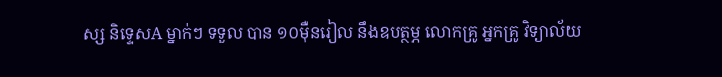ស្ស និទ្ទេសA ម្នាក់ៗ ទទួល បាន ១០ម៉ឺនរៀល នឹងឧបត្ថម្ភ លោកគ្រូ អ្នកគ្រូ វិទ្យាល័យ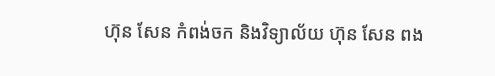ហ៊ុន សែន កំពង់ចក និងវិទ្យាល័យ ហ៊ុន សែន ពង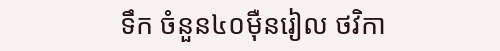ទឹក ចំនួន៤០ម៉ឺនរៀល ថវិកា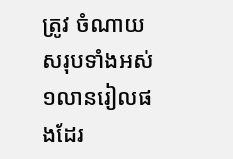ត្រូវ ចំណាយសរុបទាំងអស់ ១លានរៀលផងដែរ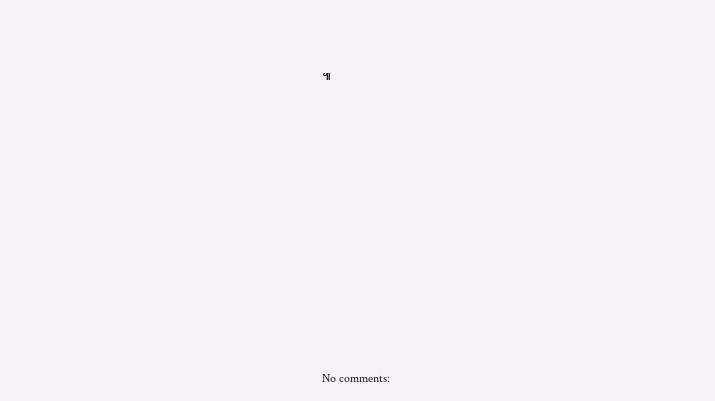៕













No comments: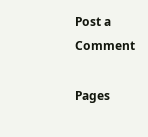Post a Comment

Pages